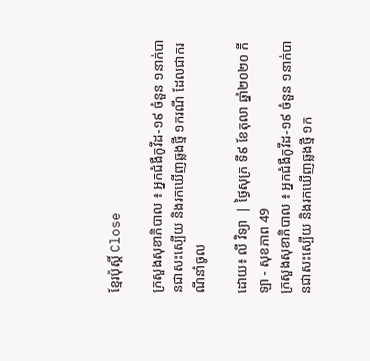ខ្មែរប៉ុស្ដិ៍ Close

ក្រសួងសុខាភិបាល ៖ អ្នកជំងឺកូវីដ-១៩ ចំនួន ១នាក់បានជាសះស្បើយ និងរកឃើញឆ្លងថ្មី ១ករណី ដែលជាករណីនាំចូល

ដោយ៖ លី វិទ្យា  | ថ្ងៃសុក្រ ទី៩ ខែតុលា ឆ្នាំ២០២០ កីឡា - សុខភាព 49
ក្រសួងសុខាភិបាល ៖ អ្នកជំងឺកូវីដ-១៩ ចំនួន ១នាក់បានជាសះស្បើយ និងរកឃើញឆ្លងថ្មី ១ក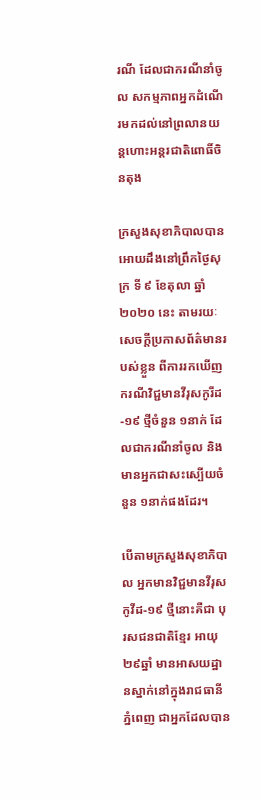រណី ដែលជាករណីនាំចូល សកម្មភាពអ្នកដំណើរមកដល់នៅព្រលានយន្តហោះអន្តរជាតិពោធិ៍ចិនតុង

ក្រសួងសុខាភិបាលបានអោយដឹងនៅព្រឹកថ្ងៃសុក្រ ទី ៩ ខែតុលា ឆ្នាំ ២០២០ នេះ តាមរយៈសេចក្ដីប្រកាសព័ត៌មានរបស់ខ្លួន ពីការរកឃើញករណីវិជ្ជមានវីរុសកូរីដ-១៩ ថ្មីចំនួន ១នាក់ ដែលជាករណីនាំចូល និងមានអ្នកជាសះស្បើយចំនួន ១នាក់ផងដែរ។

បើតាមក្រសួងសុខាភិបាល អ្នកមានវិជ្ជមានវីរុសកូវីដ-១៩ ថ្មីនោះគឺជា បុរសជនជាតិខ្មែរ អាយុ២៩ឆ្នាំ មានអាសយដ្ឋានស្នាក់នៅក្នុងរាជធានីភ្នំពេញ ជាអ្នកដែលបាន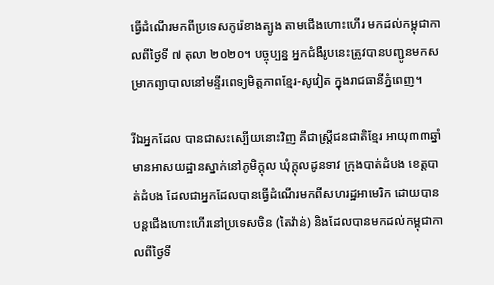ធ្វើដំណើរមកពីប្រទេសកូរ៉េខាងត្បូង តាមជើងហោះហើរ មកដល់កម្ពុជាកាលពីថ្ងៃទី ៧ តុលា ២០២០។ បច្ចុប្បន្ន អ្នកជំងឺរូបនេះត្រូវបានបញ្ជូនមកសម្រាកព្យាបាលនៅមន្ទីរពេទ្យមិត្តភាពខ្មែរ-សូវៀត ក្នុងរាជធានីភ្នំពេញ។

រីឯអ្នកដែល បានជាសះស្បើយនោះវិញ គឹជាស្ត្រីជនជាតិខ្មែរ អាយុ៣៣ឆ្នាំ មានអាសយដ្ឋានស្នាក់នៅភូមិក្ដុល ឃុំក្ដុលដូនទាវ ក្រុងបាត់ដំបង ខេត្តបាត់ដំបង ដែលជាអ្នកដែលបានធ្វើដំណើរមកពីសហរដ្ឋអាមេរិក ដោយបានបន្តជើងហោះហើរនៅប្រទេសចិន (តៃវ៉ាន់) និងដែលបានមកដល់កម្ពុជាកាលពីថ្ងៃទី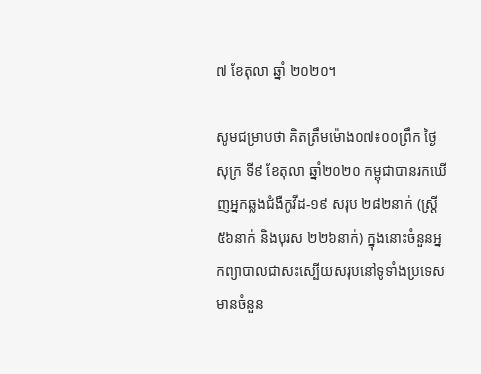៧ ខែតុលា ឆ្នាំ ២០២០។

សូមជម្រាបថា គិតត្រឹមម៉ោង០៧៖០០ព្រឹក ថ្ងៃសុក្រ ទី៩ ខែតុលា ឆ្នាំ២០២០ កម្ពុជាបានរកឃើញអ្នកឆ្លងជំងឺកូវីដ-១៩ សរុប ២៨២នាក់ (ស្រី្ត ៥៦នាក់ និងបុរស ២២៦នាក់) ក្នុងនោះចំនួនអ្នកព្យាបាលជាសះស្បើយសរុបនៅទូទាំងប្រទេស មានចំនួន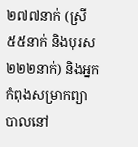២៧៧នាក់ (ស្រី ៥៥នាក់ និងបុរស ២២២នាក់) និងអ្នកកំពុងសម្រាកព្យាបាលនៅ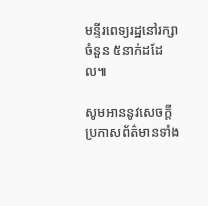មន្ទីរពេទ្យរដ្ឋនៅរក្សាចំនួន ៥នាក់ដដែល៕

សូមអាននូវសេចក្ដីប្រកាសព័ត៌មានទាំង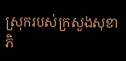ស្រុករបស់ក្រសួងសុខាភិ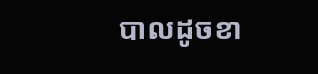បាលដូចខា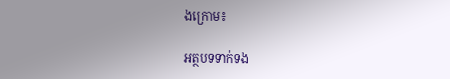ងក្រោម៖

អត្ថបទទាក់ទង